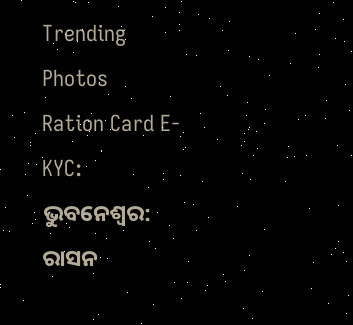Trending Photos
Ration Card E-KYC: ଭୁବନେଶ୍ୱର: ରାସନ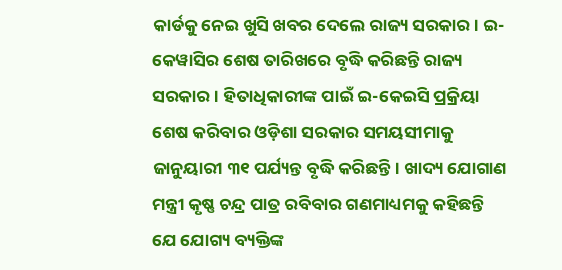କାର୍ଡକୁ ନେଇ ଖୁସି ଖବର ଦେଲେ ରାଜ୍ୟ ସରକାର। ଇ-କେୱାସିର ଶେଷ ତାରିଖରେ ବୃଦ୍ଧି କରିଛନ୍ତି ରାଜ୍ୟ ସରକାର। ହିତାଧିକାରୀଙ୍କ ପାଇଁ ଇ-କେଇସି ପ୍ରକ୍ରିୟା ଶେଷ କରିବାର ଓଡ଼ିଶା ସରକାର ସମୟସୀମାକୁ ଜାନୁୟାରୀ ୩୧ ପର୍ଯ୍ୟନ୍ତ ବୃଦ୍ଧି କରିଛନ୍ତି। ଖାଦ୍ୟ ଯୋଗାଣ ମନ୍ତ୍ରୀ କୃଷ୍ଣ ଚନ୍ଦ୍ର ପାତ୍ର ରବିବାର ଗଣମାଧ୍ୟମକୁ କହିଛନ୍ତି ଯେ ଯୋଗ୍ୟ ବ୍ୟକ୍ତିଙ୍କ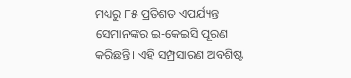ମଧ୍ୟରୁ ୮୫ ପ୍ରତିଶତ ଏପର୍ଯ୍ୟନ୍ତ ସେମାନଙ୍କର ଇ-କେଇସି ପୂରଣ କରିଛନ୍ତି। ଏହି ସମ୍ପ୍ରସାରଣ ଅବଶିଷ୍ଟ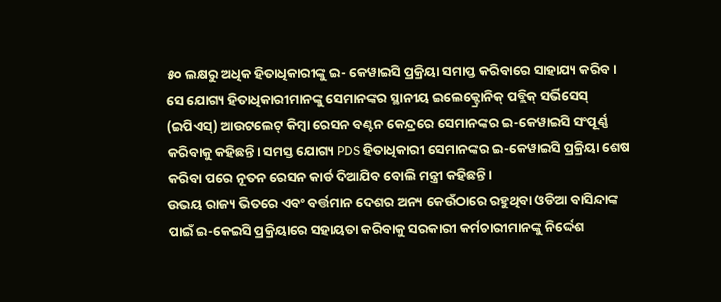୫୦ ଲକ୍ଷରୁ ଅଧିକ ହିତାଧିକାରୀଙ୍କୁ ଇ- କେୱାଇସି ପ୍ରକ୍ରିୟା ସମାପ୍ତ କରିବାରେ ସାହାଯ୍ୟ କରିବ।
ସେ ଯୋଗ୍ୟ ହିତାଧିକାରୀମାନଙ୍କୁ ସେମାନଙ୍କର ସ୍ଥାନୀୟ ଇଲେକ୍ଟ୍ରୋନିକ୍ ପବ୍ଲିକ୍ ସର୍ଭିସେସ୍ (ଇପିଏସ୍) ଆଉଟଲେଟ୍ କିମ୍ବା ରେସନ ବଣ୍ଟନ କେନ୍ଦ୍ରରେ ସେମାନଙ୍କର ଇ-କେୱାଇସି ସଂପୂର୍ଣ୍ଣ କରିବାକୁ କହିଛନ୍ତି। ସମସ୍ତ ଯୋଗ୍ୟ PDS ହିତାଧିକାରୀ ସେମାନଙ୍କର ଇ-କେୱାଇସି ପ୍ରକ୍ରିୟା ଶେଷ କରିବା ପରେ ନୂତନ ରେସନ କାର୍ଡ ଦିଆଯିବ ବୋଲି ମନ୍ତ୍ରୀ କହିଛନ୍ତି।
ଉଭୟ ରାଜ୍ୟ ଭିତରେ ଏବଂ ବର୍ତ୍ତମାନ ଦେଶର ଅନ୍ୟ କେଉଁଠାରେ ରହୁଥିବା ଓଡିଆ ବାସିନ୍ଦାଙ୍କ ପାଇଁ ଇ-କେଇସି ପ୍ରକ୍ରିୟାରେ ସହାୟତା କରିବାକୁ ସରକାରୀ କର୍ମଚାରୀମାନଙ୍କୁ ନିର୍ଦ୍ଦେଶ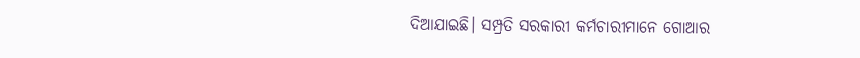ଦିଆଯାଇଛି। ସମ୍ପ୍ରତି ସରକାରୀ କର୍ମଚାରୀମାନେ ଗୋଆର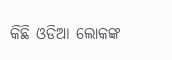କିଛି ଓଡିଆ ଲୋକଙ୍କ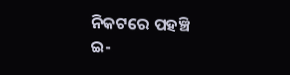ନିକଟରେ ପହଞ୍ଚି ଇ-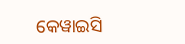କେୱାଇସି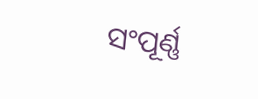ସଂପୂର୍ଣ୍ଣ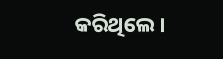କରିଥିଲେ।